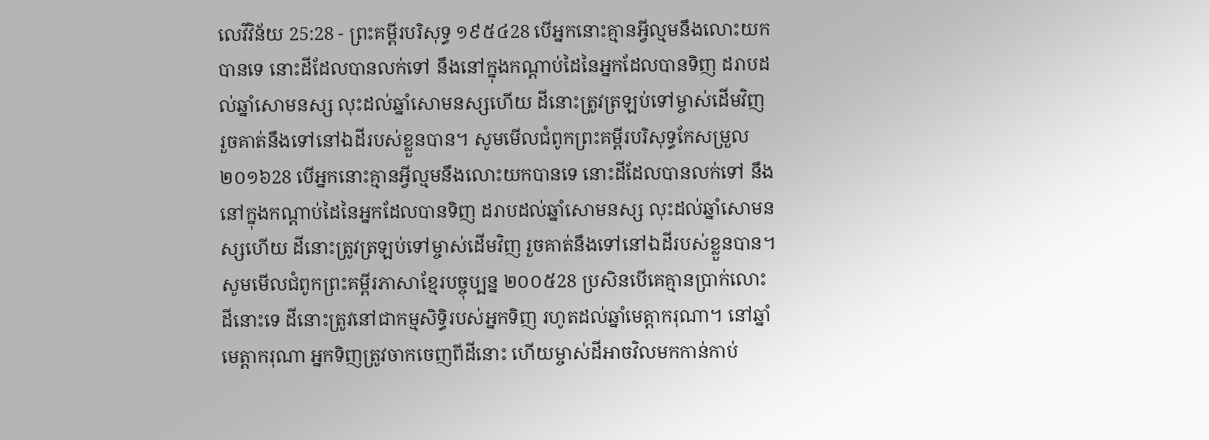លេវីវិន័យ 25:28 - ព្រះគម្ពីរបរិសុទ្ធ ១៩៥៤28 បើអ្នកនោះគ្មានអ្វីល្មមនឹងលោះយកបានទេ នោះដីដែលបានលក់ទៅ នឹងនៅក្នុងកណ្តាប់ដៃនៃអ្នកដែលបានទិញ ដរាបដល់ឆ្នាំសោមនស្ស លុះដល់ឆ្នាំសោមនស្សហើយ ដីនោះត្រូវត្រឡប់ទៅម្ចាស់ដើមវិញ រួចគាត់នឹងទៅនៅឯដីរបស់ខ្លួនបាន។ សូមមើលជំពូកព្រះគម្ពីរបរិសុទ្ធកែសម្រួល ២០១៦28 បើអ្នកនោះគ្មានអ្វីល្មមនឹងលោះយកបានទេ នោះដីដែលបានលក់ទៅ នឹងនៅក្នុងកណ្ដាប់ដៃនៃអ្នកដែលបានទិញ ដរាបដល់ឆ្នាំសោមនស្ស លុះដល់ឆ្នាំសោមនស្សហើយ ដីនោះត្រូវត្រឡប់ទៅម្ចាស់ដើមវិញ រួចគាត់នឹងទៅនៅឯដីរបស់ខ្លួនបាន។ សូមមើលជំពូកព្រះគម្ពីរភាសាខ្មែរបច្ចុប្បន្ន ២០០៥28 ប្រសិនបើគេគ្មានប្រាក់លោះដីនោះទេ ដីនោះត្រូវនៅជាកម្មសិទ្ធិរបស់អ្នកទិញ រហូតដល់ឆ្នាំមេត្តាករុណា។ នៅឆ្នាំមេត្តាករុណា អ្នកទិញត្រូវចាកចេញពីដីនោះ ហើយម្ចាស់ដីអាចវិលមកកាន់កាប់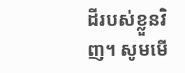ដីរបស់ខ្លួនវិញ។ សូមមើ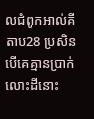លជំពូកអាល់គីតាប28 ប្រសិនបើគេគ្មានប្រាក់លោះដីនោះ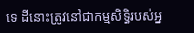ទេ ដីនោះត្រូវនៅជាកម្មសិទ្ធិរបស់អ្ន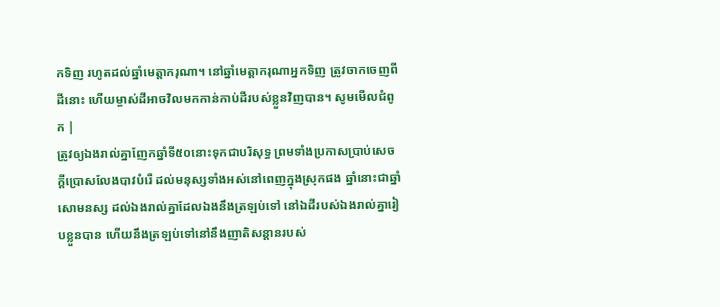កទិញ រហូតដល់ឆ្នាំមេត្តាករុណា។ នៅឆ្នាំមេត្តាករុណាអ្នកទិញ ត្រូវចាកចេញពីដីនោះ ហើយម្ចាស់ដីអាចវិលមកកាន់កាប់ដីរបស់ខ្លួនវិញបាន។ សូមមើលជំពូក |
ត្រូវឲ្យឯងរាល់គ្នាញែកឆ្នាំទី៥០នោះទុកជាបរិសុទ្ធ ព្រមទាំងប្រកាសប្រាប់សេចក្ដីប្រោសលែងបាវបំរើ ដល់មនុស្សទាំងអស់នៅពេញក្នុងស្រុកផង ឆ្នាំនោះជាឆ្នាំសោមនស្ស ដល់ឯងរាល់គ្នាដែលឯងនឹងត្រឡប់ទៅ នៅឯដីរបស់ឯងរាល់គ្នារៀបខ្លួនបាន ហើយនឹងត្រឡប់ទៅនៅនឹងញាតិសន្តានរបស់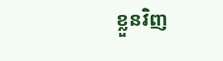ខ្លួនវិញ